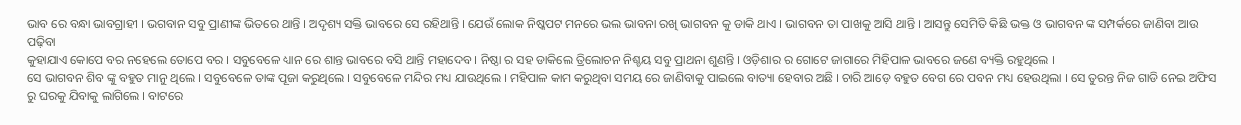ଭାବ ରେ ବନ୍ଧା ଭାବଗ୍ରାହୀ । ଭଗବାନ ସବୁ ପ୍ରାଣୀଙ୍କ ଭିତରେ ଥାନ୍ତି । ଅଦୃଶ୍ୟ ସକ୍ତି ଭାବରେ ସେ ରହିଥାନ୍ତି । ଯେଉଁ ଲୋକ ନିଷ୍କପଟ ମନରେ ଭଲ ଭାବନା ରଖି ଭାଗବନ କୁ ଡାକି ଥାଏ । ଭାଗବନ ତା ପାଖକୁ ଆସି ଥାନ୍ତି । ଆସନ୍ତୁ ସେମିତି କିଛି ଭକ୍ତ ଓ ଭାଗବନ ଙ୍କ ସମ୍ପର୍କରେ ଜାଣିବା ଆଉ ପଢ଼ିବା
କୁହାଯାଏ କୋପେ ବର ନହେଲେ ତୋପେ ବର । ସବୁବେଳେ ଧ୍ୟାନ ରେ ଶାନ୍ତ ଭାବରେ ବସି ଥାନ୍ତି ମହାଦେବ । ନିଷ୍ଠା ର ସହ ଡାକିଲେ ତ୍ରିଲୋଚନ ନିଶ୍ଚୟ ସବୁ ପ୍ରାଥନା ଶୁଣନ୍ତି । ଓଡ଼ିଶାର ର ଗୋଟେ ଜାଗାରେ ମିହିପାଳ ଭାବରେ ଜଣେ ବ୍ୟକ୍ତି ରହୁଥିଲେ ।
ସେ ଭାଗବନ ଶିବ ଙ୍କୁ ବହୁତ ମାନୁ ଥିଲେ । ସବୁବେଳେ ତାଙ୍କ ପୂଜା କରୁଥିଲେ । ସବୁବେଳେ ମନ୍ଦିର ମଧ୍ୟ ଯାଉଥିଲେ । ମହିପାଳ କାମ କରୁଥିବା ସମୟ ରେ ଜାଣିବାକୁ ପାଇଲେ ବାତ୍ୟା ହେବାର ଅଛି । ଚାରି ଆଡ଼େ ବହୁତ ବେଗ ରେ ପବନ ମଧ୍ୟ ହେଉଥିଲା । ସେ ତୁରନ୍ତ ନିଜ ଗାଡି ନେଇ ଅଫିସ ରୁ ଘରକୁ ଯିବାକୁ ଲାଗିଲେ । ବାଟରେ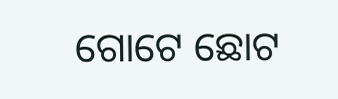ଗୋଟେ ଛୋଟ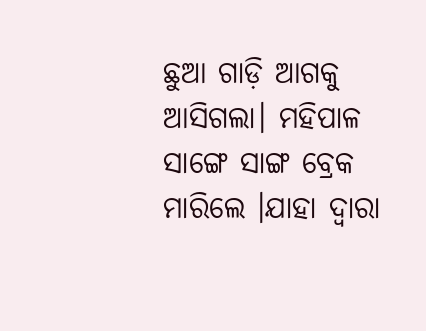ଛୁଆ ଗାଡ଼ି ଆଗକୁ ଆସିଗଲା। ମହିପାଳ ସାଙ୍ଗେ ସାଙ୍ଗ ବ୍ରେକ ମାରିଲେ ।ଯାହା ଦ୍ୱାରା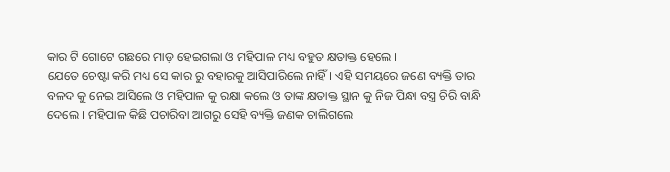କାର ଟି ଗୋଟେ ଗଛରେ ମାଡ଼ ହେଇଗଲା ଓ ମହିପାଳ ମଧ୍ୟ ବହୁତ କ୍ଷତାକ୍ତ ହେଲେ ।
ଯେତେ ଚେଷ୍ଟା କରି ମଧ୍ୟ ସେ କାର ରୁ ବହାରକୁ ଆସିପାରିଲେ ନାହିଁ। ଏହି ସମୟରେ ଜଣେ ବ୍ୟକ୍ତି ତାର ବଳଦ କୁ ନେଇ ଆସିଲେ ଓ ମହିପାଳ କୁ ରକ୍ଷା କଲେ ଓ ତାଙ୍କ କ୍ଷତାକ୍ତ ସ୍ଥାନ କୁ ନିଜ ପିନ୍ଧା ବସ୍ତ୍ର ଚିରି ବାନ୍ଧି ଦେଲେ । ମହିପାଳ କିଛି ପଚାରିବା ଆଗରୁ ସେହି ବ୍ୟକ୍ତି ଜଣକ ଚାଲିଗଲେ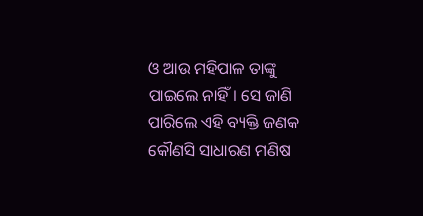ଓ ଆଉ ମହିପାଳ ତାଙ୍କୁ ପାଇଲେ ନାହିଁ। ସେ ଜାଣି ପାରିଲେ ଏହି ବ୍ୟକ୍ତି ଜଣକ କୌଣସି ସାଧାରଣ ମଣିଷ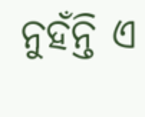ନୁହଁନ୍ତି ଏ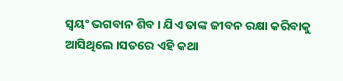ସ୍ୱୟଂ ଭଗବାନ ଶିବ । ଯିଏ ତାଙ୍କ ଜୀବନ ରକ୍ଷା କରିବାକୁ ଆସିଥିଲେ ।ସତରେ ଏହି କଥା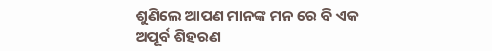ଶୁଣିଲେ ଆପଣ ମାନଙ୍କ ମନ ରେ ବି ଏକ ଅପୂର୍ବ ଶିହରଣ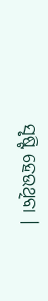ସୃଷ୍ଟି ହେଉଥିବା ।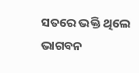ସତରେ ଭକ୍ତି ଥିଲେ ଭାଗବନ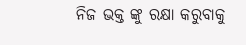ନିଜ ଭକ୍ତ ଙ୍କୁ ରକ୍ଷା କରୁବାକୁ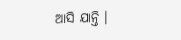ଆସି ଯାନ୍ତି ।